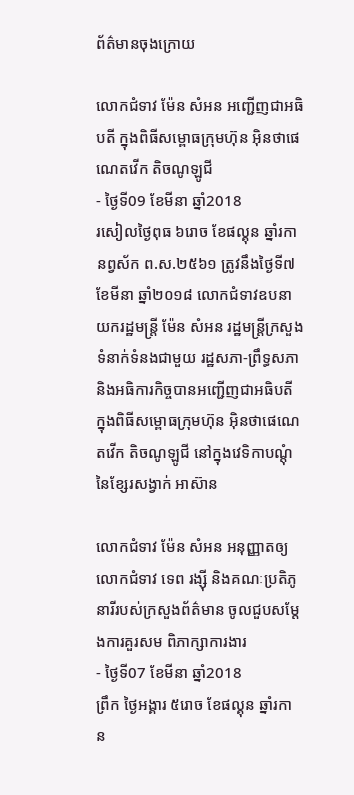ព័ត៌មានចុងក្រោយ

លោកជំទាវ ម៉ែន សំអន អញ្ជើញជាអធិបតី ក្នុងពិធីសម្ពោធក្រុមហ៊ុន អ៊ិនថាផេណេតវើក តិចណូឡូជី
- ថ្ងៃទី09 ខែមីនា ឆ្នាំ2018
រសៀលថ្ងៃពុធ ៦រោច ខែផល្គុន ឆ្នាំរកា នព្វស័ក ព.ស.២៥៦១ ត្រូវនឹងថ្ងៃទី៧ ខែមីនា ឆ្នាំ២០១៨ លោកជំទាវឧបនាយករដ្ឋមន្រ្តី ម៉ែន សំអន រដ្ឋមន្រ្តីក្រសួងទំនាក់ទំនងជាមួយ រដ្ឋសភា-ព្រឹទ្ធសភា និងអធិការកិច្ចបានអញ្ជើញជាអធិបតី ក្នុងពិធីសម្ពោធក្រុមហ៊ុន អ៊ិនថាផេណេតវើក តិចណូឡូជី នៅក្នុងវេទិកាបណ្តុំនៃខ្សែរសង្វាក់ អាស៊ាន

លោកជំទាវ ម៉ែន សំអន អនុញ្ញាតឲ្យ លោកជំទាវ ទេព រង្ស៊ី និងគណៈប្រតិភូនារីរបស់ក្រសួងព័ត៌មាន ចូលជួបសម្តែងការគួរសម ពិភាក្សាការងារ
- ថ្ងៃទី07 ខែមីនា ឆ្នាំ2018
ព្រឹក ថ្ងៃអង្គារ ៥រោច ខែផល្គុន ឆ្នាំរកា ន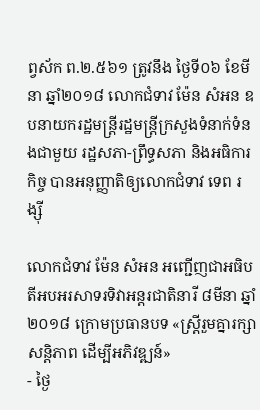ព្វស័ក ព.២.៥៦១ ត្រូវនឹង ថ្ងៃទី០៦ ខែមីនា ឆ្នាំ២០១៨ លោកជំទាវ ម៉ែន សំអន ឧបនាយករដ្ឋមន្ត្រីរដ្ឋមន្ត្រីក្រសួងទំនាក់ទំនងជាមួយ រដ្ឋសភា-ព្រឹទ្ធសភា និងអធិការកិច្ច បានអនុញ្ញាតិឲ្យលោកជំទាវ ទេព រង្ស៊ី

លោកជំទាវ ម៉ែន សំអន អញ្ជើញជាអធិបតីអបអរសាទរទិវាអន្តរជាតិនារី ៨មីនា ឆ្នាំ២០១៨ ក្រោមប្រធានបទ «ស្ត្រីរួមគ្នារក្សាសន្តិភាព ដើម្បីអភិវឌ្ឍន៍»
- ថ្ងៃ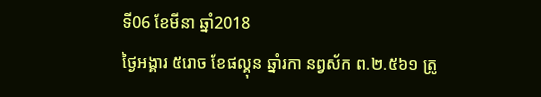ទី06 ខែមីនា ឆ្នាំ2018
ថ្ងៃអង្គារ ៥រោច ខែផល្គុន ឆ្នាំរកា នព្វស័ក ព.២.៥៦១ ត្រូ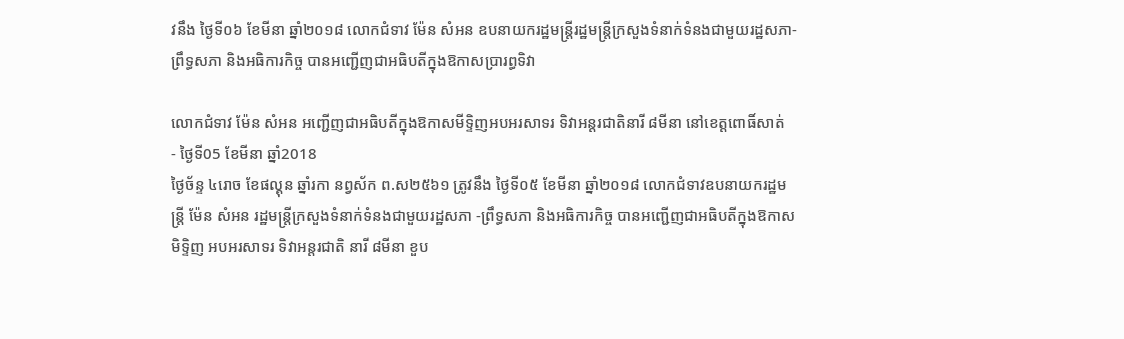វនឹង ថ្ងៃទី០៦ ខែមីនា ឆ្នាំ២០១៨ លោកជំទាវ ម៉ែន សំអន ឧបនាយករដ្ឋមន្ត្រីរដ្ឋមន្ត្រីក្រសួងទំនាក់ទំនងជាមួយរដ្ឋសភា- ព្រឹទ្ធសភា និងអធិការកិច្ច បានអញ្ជើញជាអធិបតីក្នុងឱកាសប្រារព្ធទិវា

លោកជំទាវ ម៉ែន សំអន អញ្ជើញជាអធិបតីក្នុងឱកាសមីទ្ទិញអបអរសាទរ ទិវាអន្តរជាតិនារី ៨មីនា នៅខេត្តពោធិ៍សាត់
- ថ្ងៃទី05 ខែមីនា ឆ្នាំ2018
ថ្ងៃច័ន្ទ ៤រោច ខែផល្គុន ឆ្នាំរកា នព្វស័ក ព.ស២៥៦១ ត្រូវនឹង ថ្ងៃទី០៥ ខែមីនា ឆ្នាំ២០១៨ លោកជំទាវឧបនាយករដ្ឋមន្រ្តី ម៉ែន សំអន រដ្ឋមន្រ្តីក្រសួងទំនាក់ទំនងជាមួយរដ្ឋសភា -ព្រឹទ្ធសភា និងអធិការកិច្ច បានអញ្ជើញជាអធិបតីក្នុងឱកាសមិទ្ទិញ អបអរសាទរ ទិវាអន្តរជាតិ នារី ៨មីនា ខួប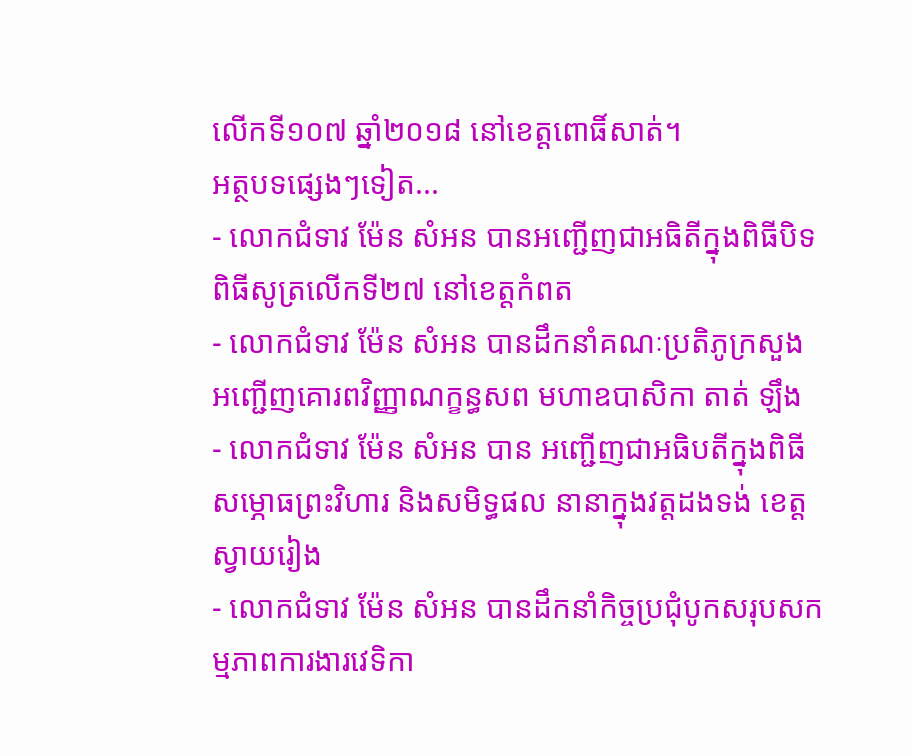លើកទី១០៧ ឆ្នាំ២០១៨ នៅខេត្តពោធិ៍សាត់។
អត្ថបទផ្សេងៗទៀត...
- លោកជំទាវ ម៉ែន សំអន បានអញ្ជើញជាអធិតីក្នុងពិធីបិទពិធីសូត្រលើកទី២៧ នៅខេត្តកំពត
- លោកជំទាវ ម៉ែន សំអន បានដឹកនាំគណៈប្រតិភូក្រសួង អញ្ជើញគោរពវិញ្ញាណក្ខន្ធសព មហាឧបាសិកា តាត់ ឡឹង
- លោកជំទាវ ម៉ែន សំអន បាន អញ្ជើញជាអធិបតីក្នុងពិធីសម្ភោធព្រះវិហារ និងសមិទ្ធផល នានាក្នុងវត្តដងទង់ ខេត្តស្វាយរៀង
- លោកជំទាវ ម៉ែន សំអន បានដឹកនាំកិច្ចប្រជុំបូកសរុបសកម្មភាពការងារវេទិកា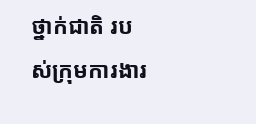ថ្នាក់ជាតិ របស់ក្រុមការងារ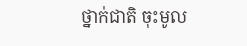ថ្នាក់ជាតិ ចុះមូល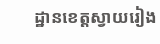ដ្ឋានខេត្តស្វាយរៀង